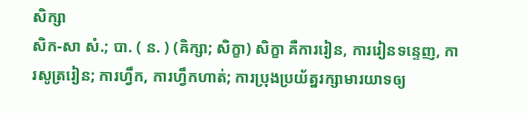សិក្សា
សិក-សា សំ.; បា. ( ន. ) (ឝិក្សា; សិក្ខា) សិក្ខា គឺការរៀន, ការរៀនទន្ទេញ, ការសូត្ររៀន; ការហ្វឹក, ការហ្វឹកហាត់; ការប្រុងប្រយ័ត្នរក្សាមារយាទឲ្យ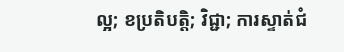ល្អ; ខប្រតិបត្តិ; វិជ្ជា; ការស្ទាត់ជំ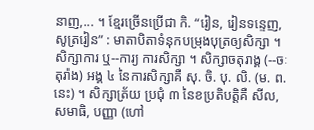នាញ,... ។ ខ្មែរច្រើនប្រើជា កិ. “រៀន, រៀនទន្ទេញ, សូត្ររៀន” : មាតាបិតាទំនុកបម្រុងបុត្រឲ្យសិក្សា ។ សិក្សាការ ឬ--ការ្យ ការសិក្សា ។ សិក្សាចតុរាង្គ (--ចៈតុរ៉ាង) អង្គ ៤ នៃការសិក្សាគឺ សុ. ចិ. បុ. លិ. (ម. ព. នេះ) ។ សិក្សាត្រ័យ ប្រជុំ ៣ នៃខប្រតិបត្តិគឺ សីល, សមាធិ, បញ្ញា (ហៅ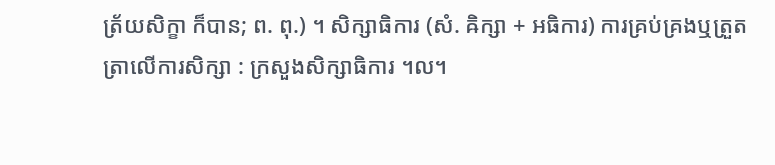ត្រ័យសិក្ខា ក៏បាន; ព. ពុ.) ។ សិក្សាធិការ (សំ. ឝិក្សា + អធិការ) ការគ្រប់គ្រងឬត្រួតត្រាលើការសិក្សា : ក្រសួងសិក្សាធិការ ។ល។